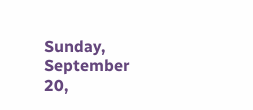Sunday, September 20,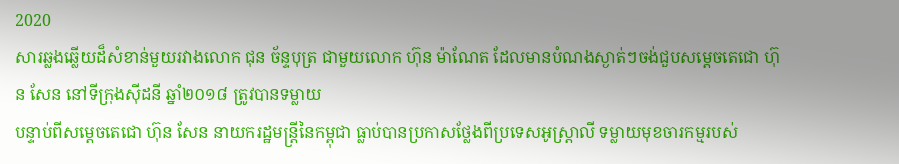2020
សារឆ្លងឆ្លើយដ៏សំខាន់មួយរវាងលោក ជុន ច័ន្ទបុត្រ ជាមួយលោក ហ៊ុន ម៉ាណែត ដែលមានបំណងស្ងាត់ៗចង់ជួបសម្តេចតេជោ ហ៊ុន សែន នៅទីក្រុងស៊ីដនី ឆ្នាំ២០១៨ ត្រូវបានទម្លាយ
បន្ទាប់ពីសម្តេចតេជោ ហ៊ុន សែន នាយករដ្ឋមន្រ្តីនៃកម្ពុជា ធ្លាប់បានប្រកាសថ្លែងពីប្រទេសអូស្រ្តាលី ទម្លាយមុខចារកម្មរបស់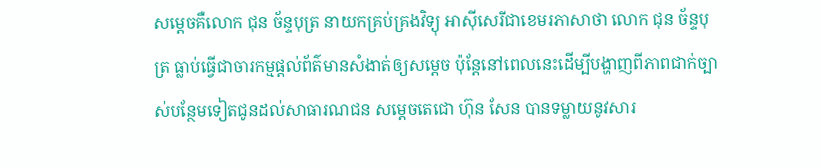សម្តេចគឺលោក ជុន ច័ន្ទបុត្រ នាយកគ្រប់គ្រងវិទ្យុ អាស៊ីសេរីជាខេមរភាសាថា លោក ជុន ច័ន្ទបុត្រ ធ្លាប់ធ្វើជាចារកម្មផ្តល់ព័ត៌មានសំងាត់ឲ្យសម្តេច ប៉ុន្តែនៅពេលនេះដើម្បីបង្ហាញពីភាពជាក់ច្បាស់បន្ថែមទៀតជូនដល់សាធារណជន សម្តេចតេជោ ហ៊ុន សែន បានទម្លាយនូវសារ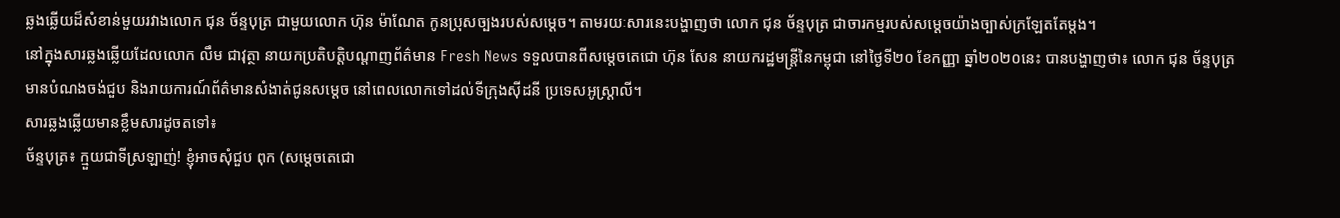ឆ្លងឆ្លើយដ៏សំខាន់មួយរវាងលោក ជុន ច័ន្ទបុត្រ ជាមួយលោក ហ៊ុន ម៉ាណែត កូនប្រុសច្បងរបស់សម្តេច។ តាមរយៈសារនេះបង្ហាញថា លោក ជុន ច័ន្ទបុត្រ ជាចារកម្មរបស់សម្តេចយ៉ាងច្បាស់ក្រឡែតតែម្តង។
នៅក្នុងសារឆ្លងឆ្លើយដែលលោក លឹម ជាវុត្ថា នាយកប្រតិបត្តិបណ្តាញព័ត៌មាន Fresh News ទទួលបានពីសម្តេចតេជោ ហ៊ុន សែន នាយករដ្ឋមន្រ្តីនៃកម្ពុជា នៅថ្ងៃទី២០ ខែកញ្ញា ឆ្នាំ២០២០នេះ បានបង្ហាញថា៖ លោក ជុន ច័ន្ទបុត្រ មានបំណងចង់ជួប និងរាយការណ៍ព័ត៌មានសំងាត់ជូនសម្តេច នៅពេលលោកទៅដល់ទីក្រុងស៊ីដនី ប្រទេសអូស្រ្តាលី។
សារឆ្លងឆ្លើយមានខ្លឹមសារដូចតទៅ៖
ច័ន្ទបុត្រ៖ ក្មួយជាទីស្រឡាញ់! ខ្ញុំអាចសុំជួប ពុក (សម្តេចតេជោ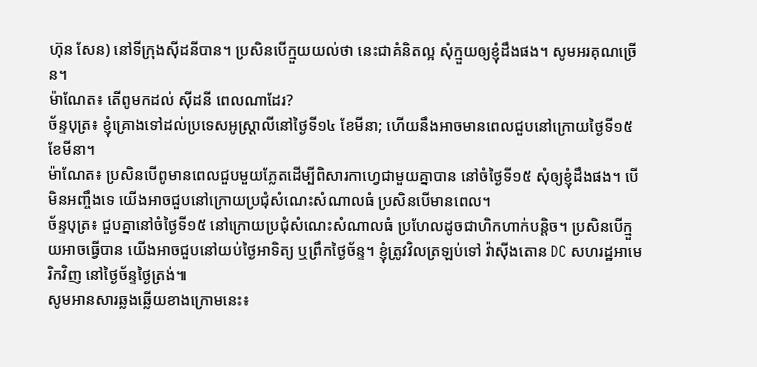ហ៊ុន សែន) នៅទីក្រុងស៊ីដនីបាន។ ប្រសិនបើក្មួយយល់ថា នេះជាគំនិតល្អ សុំក្មួយឲ្យខ្ញុំដឹងផង។ សូមអរគុណច្រើន។
ម៉ាណែត៖ តើពូមកដល់ ស៊ីដនី ពេលណាដែរ?
ច័ន្ទបុត្រ៖ ខ្ញុំគ្រោងទៅដល់ប្រទេសអូស្ត្រាលីនៅថ្ងៃទី១៤ ខែមីនា; ហើយនឹងអាចមានពេលជួបនៅក្រោយថ្ងៃទី១៥ ខែមីនា។
ម៉ាណែត៖ ប្រសិនបើពូមានពេលជួបមួយភ្លែតដើម្បីពិសារកាហ្វេជាមួយគ្នាបាន នៅចំថ្ងៃទី១៥ សុំឲ្យខ្ញុំដឹងផង។ បើមិនអញ្ចឹងទេ យើងអាចជួបនៅក្រោយប្រជុំសំណេះសំណាលធំ ប្រសិនបើមានពេល។
ច័ន្ទបុត្រ៖ ជួបគ្នានៅចំថ្ងៃទី១៥ នៅក្រោយប្រជុំសំណេះសំណាលធំ ប្រហែលដូចជាហិកហាក់បន្តិច។ ប្រសិនបើក្មួយអាចធ្វើបាន យើងអាចជួបនៅយប់ថ្ងៃអាទិត្យ ឬព្រឹកថ្ងៃច័ន្ទ។ ខ្ញុំត្រូវវិលត្រឡប់ទៅ វ៉ាស៊ីងតោន DC សហរដ្ឋអាមេរិកវិញ នៅថ្ងៃច័ន្ទថ្ងៃត្រង់៕
សូមអានសារឆ្លងឆ្លើយខាងក្រោមនេះ៖